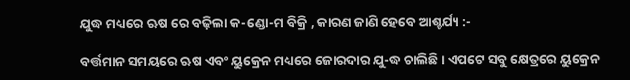ଯୁଦ୍ଧ ମଧ୍ୟରେ ଋଷ ରେ ବଢ଼ିଲା କ-ଣ୍ଡୋ-ମ ବିକ୍ରି , କାରଣ ଜାଣି ହେବେ ଆଶ୍ଚର୍ଯ୍ୟ :-

ବର୍ତ୍ତମାନ ସମୟରେ ଋଷ ଏବଂ ୟୁକ୍ରେନ ମଧ୍ୟରେ ଜୋରଦାର ଯୁ-ଦ୍ଧ ଚାଲିଛି । ଏପଟେ ସବୁ କ୍ଷେତ୍ରରେ ୟୁକ୍ରେନ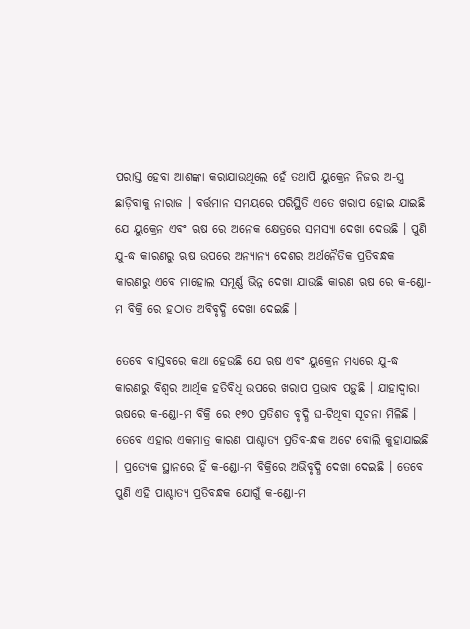ପରାସ୍ତ ହେବା ଆଶଙ୍କା କରାଯାଉଥିଲେ ହେଁ ତଥାପି ୟୁକ୍ରେନ ନିଜର ଅ-ସ୍ତ୍ର ଛାଡ଼ିବାକୁ ନାରାଜ । ବର୍ତ୍ତମାନ ସମୟରେ ପରିସ୍ଥିତି ଏତେ ଖରାପ ହୋଇ ଯାଇଛି ଯେ ୟୁକ୍ରେନ ଏବଂ ଋଷ ରେ ଅନେକ କ୍ଷେତ୍ରରେ ସମସ୍ୟା ଦେଖା ଦେଉଛି । ପୁଣି ଯୁ-ଦ୍ଧ କାରଣରୁ ଋଷ ଉପରେ ଅନ୍ୟାନ୍ୟ ଦେଶର ଅର୍ଥନୈତିକ ପ୍ରତିବନ୍ଧକ କାରଣରୁ ଏବେ ମାହୋଲ ସମୂର୍ଣ୍ଣ ଭିନ୍ନ ଦେଖା ଯାଉଛି କାରଣ ଋଷ ରେ କ-ଣ୍ଡୋ-ମ ବିକ୍ରି ରେ ହଠାତ ଅବିବୃଦ୍ଧି ଦେଖା ଦେଇଛି ।

ତେବେ ବାସ୍ତବରେ କଥା ହେଉଛି ଯେ ଋଷ ଏବଂ ୟୁକ୍ରେନ ମଧ୍ୟରେ ଯୁ-ଦ୍ଧ କାରଣରୁ ବିଶ୍ୱର ଆର୍ଥିକ ହତିବିଧି ଉପରେ ଖରାପ ପ୍ରଭାବ ପଡ଼ୁଛି । ଯାହାଦ୍ୱାରା ଋଷରେ କ-ଣ୍ଡୋ-ମ ବିକ୍ରି ରେ ୧୭୦ ପ୍ରତିଶତ ବୃଦ୍ଧି ଘ-ଟିଥିବା ସୂଚନା ମିଳିଛି । ତେବେ ଏହାର ଏକମାତ୍ର କାରଣ ପାଶ୍ଚାତ୍ୟ ପ୍ରତିବ-ନ୍ଧକ ଅଟେ ବୋଲି କୁହାଯାଇଛି । ପ୍ରତ୍ୟେକ ସ୍ଥାନରେ ହିଁ କ-ଣ୍ଡୋ-ମ ବିକ୍ରିରେ ଅଭିବୃଦ୍ଧି ଦେଖା ଦେଇଛି । ତେବେ ପୁଣି ଏହି ପାଶ୍ଚାତ୍ୟ ପ୍ରତିବନ୍ଧକ ଯୋଗୁଁ କ-ଣ୍ଡୋ-ମ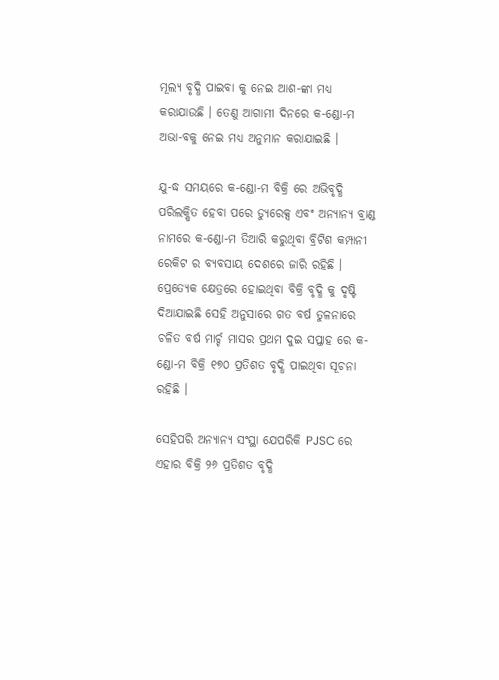ମୂଲ୍ୟ ବୃଦ୍ଧି ପାଇବା କୁ ନେଇ ଆଶ-ଙ୍କା ମଧ୍ୟ କରାଯାଉଛି । ତେଣୁ ଆଗାମୀ ଦିନରେ କ-ଣ୍ଡୋ-ମ ଅଭା-ବକୁ ନେଇ ମଧ୍ୟ ଅନୁମାନ କରାଯାଇଛି ।

ଯୁ-ଦ୍ଧ ସମୟରେ କ-ଣ୍ଡୋ-ମ ବିକ୍ରି ରେ ଅଭିବୃଦ୍ଧି ପରିଲକ୍ଷିତ ହେବା ପରେ ଡ୍ୟୁରେକ୍ସ ଏବଂ ଅନ୍ୟାନ୍ୟ ବ୍ରାଣ୍ଡ ନାମରେ କ-ଣ୍ଡୋ-ମ ତିଆରି କରୁଥିବା ବ୍ରିଟିଶ କମ୍ପାନୀ ରେକିଟ ର ବ୍ୟବସାୟ ଦେଶରେ ଜାରି ରହିଛି । ପ୍ରେତ୍ୟେକ କ୍ଷେତ୍ରରେ ହୋଇଥିବା ବିକ୍ରି ବୃଦ୍ଧି କୁ ଦୃଷ୍ଟି ଦିଆଯାଇଛି ସେହି ଅନୁସାରେ ଗତ ବର୍ଷ ତୁଳନାରେ ଚଳିତ ବର୍ଷ ମାର୍ଚ୍ଚ ମାସର ପ୍ରଥମ ଦୁଇ ସପ୍ତାହ ରେ କ-ଣ୍ଡୋ-ମ ବିକ୍ରି ୧୭୦ ପ୍ରତିଶତ ବୃଦ୍ଧି ପାଇଥିବା ସୂଚନା ରହିଛି ।

ସେହିପରି ଅନ୍ୟାନ୍ୟ ସଂସ୍ଥା ଯେପରିକି PJSC ରେ ଏହାର ବିକ୍ରି ୨୬ ପ୍ରତିଶତ ବୃଦ୍ଧି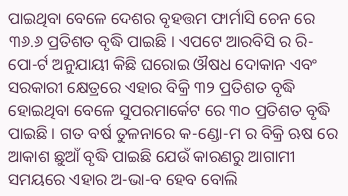ପାଇଥିବା ବେଳେ ଦେଶର ବୃହତ୍ତମ ଫାର୍ମାସି ଚେନ ରେ ୩୬.୬ ପ୍ରତିଶତ ବୃଦ୍ଧି ପାଇଛି । ଏପଟେ ଆରବିସି ର ରି-ପୋ-ର୍ଟ ଅନୁଯାୟୀ କିଛି ଘରୋଇ ଔଷଧ ଦୋକାନ ଏବଂ ସରକାରୀ କ୍ଷେତ୍ରରେ ଏହାର ବିକ୍ରି ୩୨ ପ୍ରତିଶତ ବୃଦ୍ଧି ହୋଇଥିବା ବେଳେ ସୁପରମାର୍କେଟ ରେ ୩୦ ପ୍ରତିଶତ ବୃଦ୍ଧି ପାଇଛି । ଗତ ବର୍ଷ ତୁଳନାରେ କ-ଣ୍ଡୋ-ମ ର ବିକ୍ରି ଋଷ ରେ ଆକାଶ ଛୁଆଁ ବୃଦ୍ଧି ପାଇଛି ଯେଉଁ କାରଣରୁ ଆଗାମୀ ସମୟରେ ଏହାର ଅ-ଭା-ବ ହେବ ବୋଲି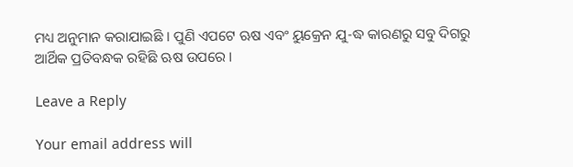ମଧ୍ୟ ଅନୁମାନ କରାଯାଇଛି । ପୁଣି ଏପଟେ ଋଷ ଏବଂ ୟୁକ୍ରେନ ଯୁ-ଦ୍ଧ କାରଣରୁ ସବୁ ଦିଗରୁ ଆର୍ଥିକ ପ୍ରତିବନ୍ଧକ ରହିଛି ଋଷ ଉପରେ ।

Leave a Reply

Your email address will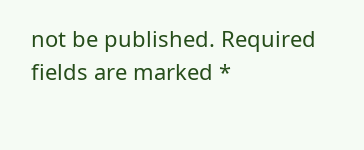not be published. Required fields are marked *